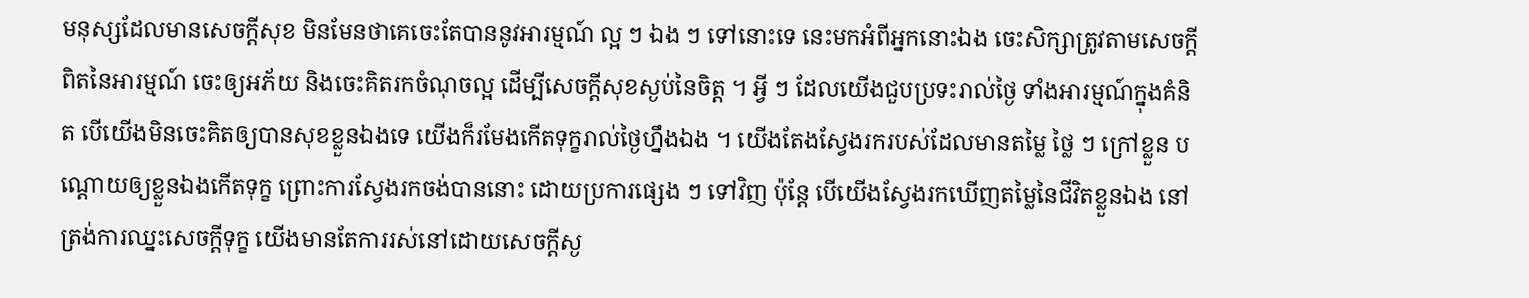មនុស្សដែលមានសេចក្ដីសុខ មិនមែនថាគេចេះតែបាននូវអារម្មណ៍ ល្អ ៗ ឯង ៗ ទៅនោះទេ នេះមកអំពីអ្នកនោះឯង ចេះសិក្សាត្រូវតាមសេចក្ដីពិតនៃអារម្មណ៍ ចេះឲ្យអភ័យ និងចេះគិតរកចំណុចល្អ ដើម្បីសេចក្ដីសុខស្ងប់នៃចិត្ត ។ អ្វី ៗ ដែលយើងជួបប្រទះរាល់ថ្ងៃ ទាំងអារម្មណ៍ក្នុងគំនិត បើយើងមិនចេះគិតឲ្យបានសុខខ្លួនឯងទេ យើងក៏រមែងកើតទុក្ខរាល់ថ្ងៃហ្នឹងឯង ។ យើងតែងស្វែងរករបស់ដែលមានតម្លៃ ថ្លៃ ៗ ក្រៅខ្លួន បណ្ដោយឲ្យខ្លួនឯងកើតទុក្ខ ព្រោះការស្វែងរកចង់បាននោះ ដោយប្រការផ្សេង ៗ ទៅវិញ ប៉ុន្តែ បើយើងស្វែងរកឃើញតម្លៃនៃជីវិតខ្លួនឯង នៅត្រង់ការឈ្នះសេចក្ដីទុក្ខ យើងមានតែការរស់នៅដោយសេចក្ដីស្ង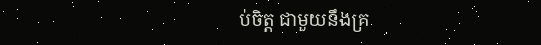ប់ចិត្ត ជាមួយនឹងគ្រ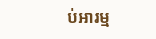ប់អារម្ម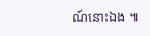ណ៍នោះឯង ៕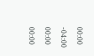00:00
-04:00
00:00
00:00